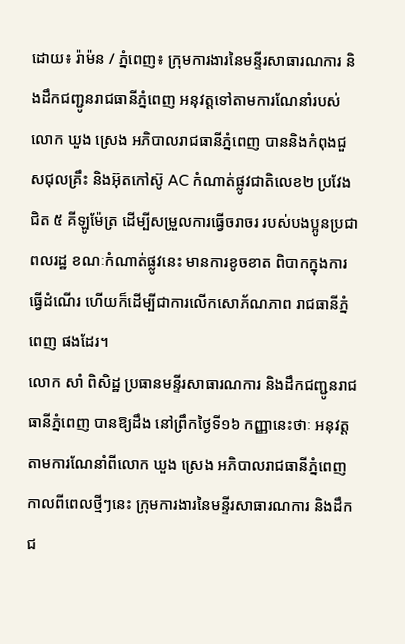ដោយ៖ រ៉ាម៉ន / ភ្នំពេញ៖ ក្រុមការងារនៃមន្ទីរសាធារណការ និងដឹកជញ្ជូនរាជធានីភ្នំពេញ អនុវត្តទៅតាមការណែនាំរបស់លោក ឃួង ស្រេង អភិបាលរាជធានីភ្នំពេញ បាននិងកំពុងជួសជុលគ្រឹះ និងអ៊ុតកៅស៊ូ AC កំណាត់ផ្លូវជាតិលេខ២ ប្រវែងជិត ៥ គីឡូម៉ែត្រ ដើម្បីសម្រួលការធ្វើចរាចរ របស់បងប្អូនប្រជាពលរដ្ឋ ខណៈកំណាត់ផ្លូវនេះ មានការខូចខាត ពិបាកក្នុងការធ្វើដំណើរ ហើយក៏ដើម្បីជាការលើកសោភ័ណភាព រាជធានីភ្នំពេញ ផងដែរ។
លោក សាំ ពិសិដ្ឋ ប្រធានមន្ទីរសាធារណការ និងដឹកជញ្ជូនរាជធានីភ្នំពេញ បានឱ្យដឹង នៅព្រឹកថ្ងៃទី១៦ កញ្ញានេះថាៈ អនុវត្តតាមការណែនាំពីលោក ឃួង ស្រេង អភិបាលរាជធានីភ្នំពេញ កាលពីពេលថ្មីៗនេះ ក្រុមការងារនៃមន្ទីរសាធារណការ និងដឹកជ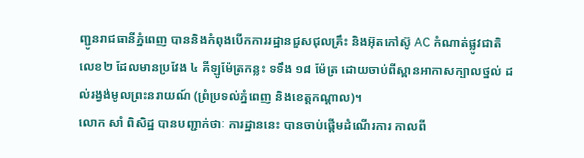ញ្ជូនរាជធានីភ្នំពេញ បាននិងកំពុងបើកការរដ្ឋានជួសជុលគ្រឹះ និងអ៊ុតកៅស៊ូ AC កំណាត់ផ្លូវជាតិលេខ២ ដែលមានប្រវែង ៤ គីឡូម៉ែត្រកន្លះ ទទឹង ១៨ ម៉ែត្រ ដោយចាប់ពីស្ពានអាកាសក្បាលថ្នល់ ដល់រង្វង់មូលព្រះនរាយណ៍ (ព្រំប្រទល់ភ្នំពេញ និងខេត្តកណ្ដាល)។
លោក សាំ ពិសិដ្ឋ បានបញ្ជាក់ថាៈ ការដ្ឋាននេះ បានចាប់ផ្តើមដំណើរការ កាលពី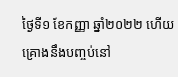ថ្ងៃទី១ ខែកញ្ញា ឆ្នាំ២០២២ ហើយគ្រោងនឹងបញ្ចប់នៅ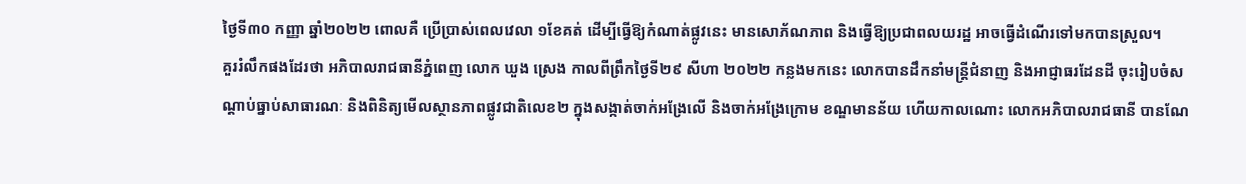ថ្ងៃទី៣០ កញ្ញា ឆ្នាំ២០២២ ពោលគឺ ប្រើប្រាស់ពេលវេលា ១ខែគត់ ដើម្បីធ្វើឱ្យកំណាត់ផ្លូវនេះ មានសោភ័ណភាព និងធ្វើឱ្យប្រជាពលយរដ្ឋ អាចធ្វើដំណើរទៅមកបានស្រួល។
គួររំលឹកផងដែរថា អភិបាលរាជធានីភ្នំពេញ លោក ឃួង ស្រេង កាលពីព្រឹកថ្ងៃទី២៩ សីហា ២០២២ កន្លងមកនេះ លោកបានដឹកនាំមន្ត្រីជំនាញ និងអាជ្ញាធរដែនដី ចុះរៀបចំសណ្តាប់ធ្នាប់សាធារណៈ និងពិនិត្យមើលស្ថានភាពផ្លូវជាតិលេខ២ ក្នុងសង្កាត់ចាក់អង្រែលើ និងចាក់អង្រែក្រោម ខណ្ឌមានន័យ ហើយកាលណោះ លោកអភិបាលរាជធានី បានណែ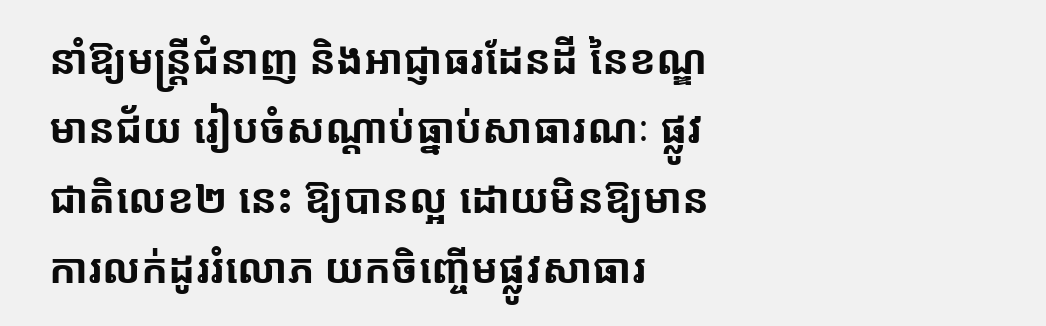នាំឱ្យមន្ត្រីជំនាញ និងអាជ្ញាធរដែនដី នៃខណ្ឌមានជ័យ រៀបចំសណ្តាប់ធ្នាប់សាធារណៈ ផ្លូវជាតិលេខ២ នេះ ឱ្យបានល្អ ដោយមិនឱ្យមាន ការលក់ដូររំលោភ យកចិញ្ចើមផ្លូវសាធារ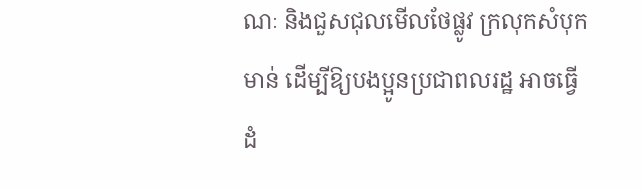ណៈ និងជួសជុលមើលថែផ្លូវ ក្រលុកសំបុកមាន់ ដើម្បីឱ្យបងប្អូនប្រជាពលរដ្ឋ អាចធ្វើដំ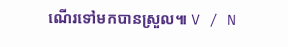ណើរទៅមកបានស្រួល៕ V / N